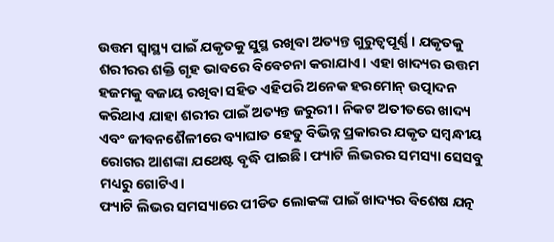ଉତ୍ତମ ସ୍ୱାସ୍ଥ୍ୟ ପାଇଁ ଯକୃତକୁ ସୁସ୍ଥ ରଖିବା ଅତ୍ୟନ୍ତ ଗୁରୁତ୍ୱପୂର୍ଣ୍ଣ। ଯକୃତକୁ ଶରୀରର ଶକ୍ତି ଗୃହ ଭାବରେ ବିବେଚନା କରାଯାଏ। ଏହା ଖାଦ୍ୟର ଉତ୍ତମ ହଜମକୁ ବଜାୟ ରଖିବା ସହିତ ଏହିପରି ଅନେକ ହରମୋନ୍ ଉତ୍ପାଦନ କରିଥାଏ ଯାହା ଶରୀର ପାଇଁ ଅତ୍ୟନ୍ତ ଜରୁରୀ। ନିକଟ ଅତୀତରେ ଖାଦ୍ୟ ଏବଂ ଜୀବନଶୈଳୀରେ ବ୍ୟାଘାତ ହେତୁ ବିଭିନ୍ନ ପ୍ରକାରର ଯକୃତ ସମ୍ବନ୍ଧୀୟ ରୋଗର ଆଶଙ୍କା ଯଥେଷ୍ଟ ବୃଦ୍ଧି ପାଇଛି। ଫ୍ୟାଟି ଲିଭରର ସମସ୍ୟା ସେସବୁ ମଧ୍ୟରୁ ଗୋଟିଏ।
ଫ୍ୟାଟି ଲିଭର ସମସ୍ୟାରେ ପୀଡିତ ଲୋକଙ୍କ ପାଇଁ ଖାଦ୍ୟର ବିଶେଷ ଯତ୍ନ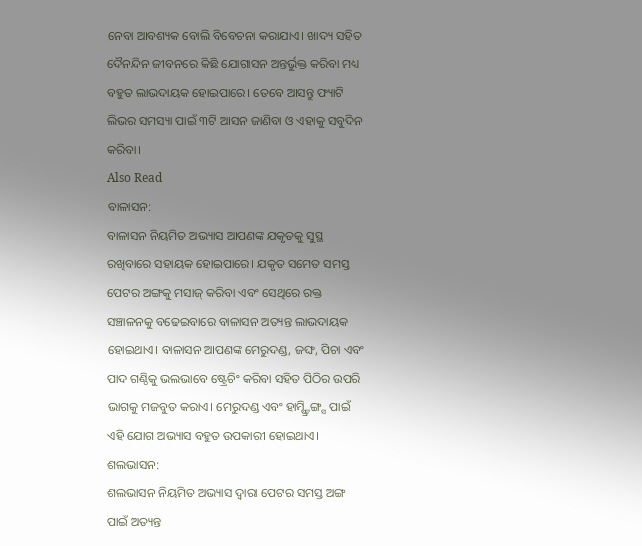ନେବା ଆବଶ୍ୟକ ବୋଲି ବିବେଚନା କରାଯାଏ। ଖାଦ୍ୟ ସହିତ ଦୈନନ୍ଦିନ ଜୀବନରେ କିଛି ଯୋଗାସନ ଅନ୍ତର୍ଭୁକ୍ତ କରିବା ମଧ୍ୟ ବହୁତ ଲାଭଦାୟକ ହୋଇପାରେ। ତେବେ ଆସନ୍ତୁ ଫ୍ୟାଟି ଲିଭର ସମସ୍ୟା ପାଇଁ ୩ଟି ଆସନ ଜାଣିବା ଓ ଏହାକୁ ସବୁଦିନ କରିବା।
Also Read
ବାଳାସନ:
ବାଳାସନ ନିୟମିତ ଅଭ୍ୟାସ ଆପଣଙ୍କ ଯକୃତକୁ ସୁସ୍ଥ ରଖିବାରେ ସହାୟକ ହୋଇପାରେ। ଯକୃତ ସମେତ ସମସ୍ତ ପେଟର ଅଙ୍ଗକୁ ମସାଜ୍ କରିବା ଏବଂ ସେଥିରେ ରକ୍ତ ସଞ୍ଚାଳନକୁ ବଢେଇବାରେ ବାଳାସନ ଅତ୍ୟନ୍ତ ଲାଭଦାୟକ ହୋଇଥାଏ। ବାଳାସନ ଆପଣଙ୍କ ମେରୁଦଣ୍ଡ, ଜଙ୍ଘ, ପିଚା ଏବଂ ପାଦ ଗଣ୍ଠିକୁ ଭଲଭାବେ ଷ୍ଟ୍ରେଚିଂ କରିବା ସହିତ ପିଠିର ଉପରି ଭାଗକୁ ମଜବୁତ କରାଏ। ମେରୁଦଣ୍ଡ ଏବଂ ହାମ୍ଷ୍ଟ୍ରିଙ୍ଗ୍ସ ପାଇଁ ଏହି ଯୋଗ ଅଭ୍ୟାସ ବହୁତ ଉପକାରୀ ହୋଇଥାଏ।
ଶଲଭାସନ:
ଶଲଭାସନ ନିୟମିତ ଅଭ୍ୟାସ ଦ୍ୱାରା ପେଟର ସମସ୍ତ ଅଙ୍ଗ ପାଇଁ ଅତ୍ୟନ୍ତ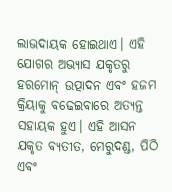ଲାଭଦାୟକ ହୋଇଥାଏ। ଏହି ଯୋଗର ଅଭ୍ୟାସ ଯକୃତରୁ ହରମୋନ୍ ଉତ୍ପାଦନ ଏବଂ ହଜମ କ୍ରିୟାକୁ ବଢେଇବାରେ ଅତ୍ୟନ୍ତ ସହାୟକ ହୁଏ। ଏହି ଆସନ ଯକୃତ ବ୍ୟତୀତ, ମେରୁଦଣ୍ଡ, ପିଠି ଏବଂ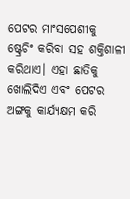ପେଟର ମାଂସପେଶୀକୁ ଷ୍ଟ୍ରେଚିଂ କରିବା ସହ ଶକ୍ତିଶାଳୀ କରିଥାଏ। ଏହା ଛାତିକୁ ଖୋଲିଦିଏ ଏବଂ ପେଟର ଅଙ୍ଗକୁ କାର୍ଯ୍ୟକ୍ଷମ କରି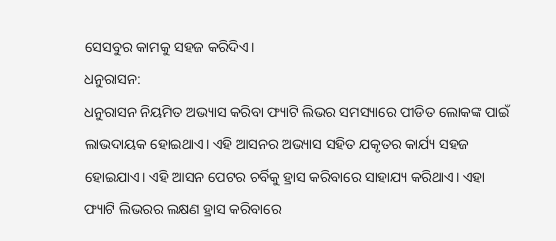ସେସବୁର କାମକୁ ସହଜ କରିଦିଏ।
ଧନୁରାସନ:
ଧନୁରାସନ ନିୟମିତ ଅଭ୍ୟାସ କରିବା ଫ୍ୟାଟି ଲିଭର ସମସ୍ୟାରେ ପୀଡିତ ଲୋକଙ୍କ ପାଇଁ ଲାଭଦାୟକ ହୋଇଥାଏ। ଏହି ଆସନର ଅଭ୍ୟାସ ସହିତ ଯକୃତର କାର୍ଯ୍ୟ ସହଜ ହୋଇଯାଏ। ଏହି ଆସନ ପେଟର ଚର୍ବିକୁ ହ୍ରାସ କରିବାରେ ସାହାଯ୍ୟ କରିଥାଏ। ଏହା ଫ୍ୟାଟି ଲିଭରର ଲକ୍ଷଣ ହ୍ରାସ କରିବାରେ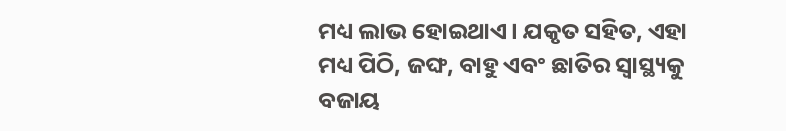ମଧ୍ୟ ଲାଭ ହୋଇଥାଏ। ଯକୃତ ସହିତ, ଏହା ମଧ୍ୟ ପିଠି, ଜଙ୍ଘ, ବାହୁ ଏବଂ ଛାତିର ସ୍ୱାସ୍ଥ୍ୟକୁ ବଜାୟ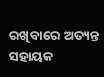ରଖିବାରେ ଅତ୍ୟନ୍ତ ସହାୟକ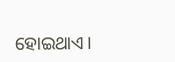ହୋଇଥାଏ।